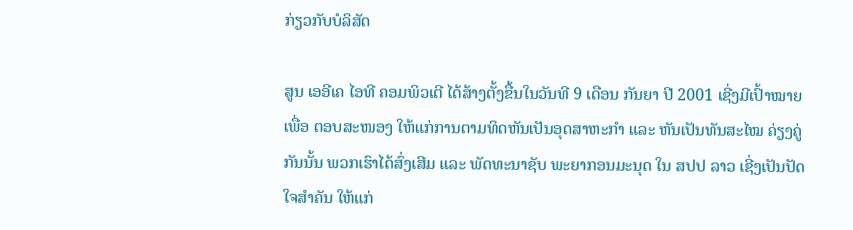ກ່ຽວກັບບໍລິສັດ

ສູນ ເອອີເຄ ໄອທີ ຄອມພິວເຕີ ໄດ້ສ້າງຕັ້ງຂື້ນໃນວັນທີ 9 ເດືອນ ກັນຍາ ປີ 2001 ເຊີ່ງມີເປົ້າໝາຍເພື່ອ ຕອບສະໜອງ ໃຫ້ແກ່ການຕາມທິດຫັນເປັນອຸດສາຫະກຳ ແລະ ຫັນເປັນທັນສະໄໝ ຄ່ຽງຄູ່ກັນນັ້ນ ພວກເຮົາໄດ້ສົ່ງເສີມ ແລະ ພັດທະນາຊັບ ພະຍາກອນມະນຸດ ໃນ ສປປ ລາວ ເຊີ່ງເປັນປັດໃຈສຳຄັນ ໃຫ້ແກ່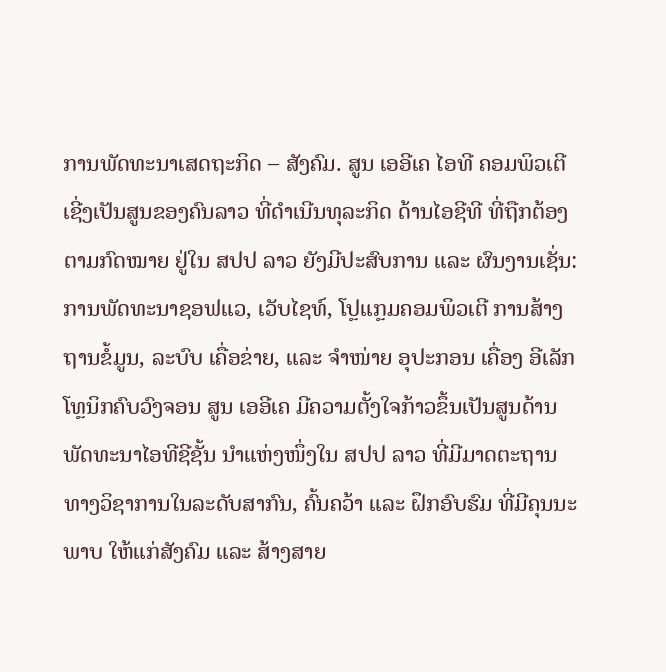ການພັດທະນາເສດຖະກິດ – ສັງຄົມ. ສູນ ເອອີເຄ ໄອທີ ຄອມພິວເຕີ ເຊີ່ງເປັນສູນຂອງຄົນລາວ ທີ່ດຳເນີນທຸລະກິດ ດ້ານໄອຊີທີ ທີ່ຖືກຕ້ອງຕາມກົດໝາຍ ຢູ່ໃນ ສປປ ລາວ ຍັງມີປະສົບການ ແລະ ຜົນງານເຊັ່ນ: ການພັດທະນາຊອຟແວ, ເວັບໄຊທ໌, ໂປຼແກຼມຄອມພິວເຕີ ການສ້າງຖານຂໍ້ມູນ, ລະບົບ ເຄື່ອຂ່າຍ, ແລະ ຈຳໜ່າຍ ອຸປະກອນ ເຄື່ອງ ອີເລັກໂທຼນິກຄົບວົງຈອນ ສູນ ເອອີເຄ ມີຄວາມຕັ້ງໃຈກ້າວຂຶ້ນເປັນສູນດ້ານພັດທະນາໄອທີຊີຊັ້ນ ນຳແຫ່ງໜຶ່ງໃນ ສປປ ລາວ ທີ່ມີມາດຕະຖານທາງວິຊາການໃນລະດັບສາກົນ, ຄົ້ນຄວ້າ ແລະ ຝຶກອົບຮົມ ທີ່ມີຄຸນນະພາບ ໃຫ້ແກ່ສັງຄົມ ແລະ ສ້າງສາຍ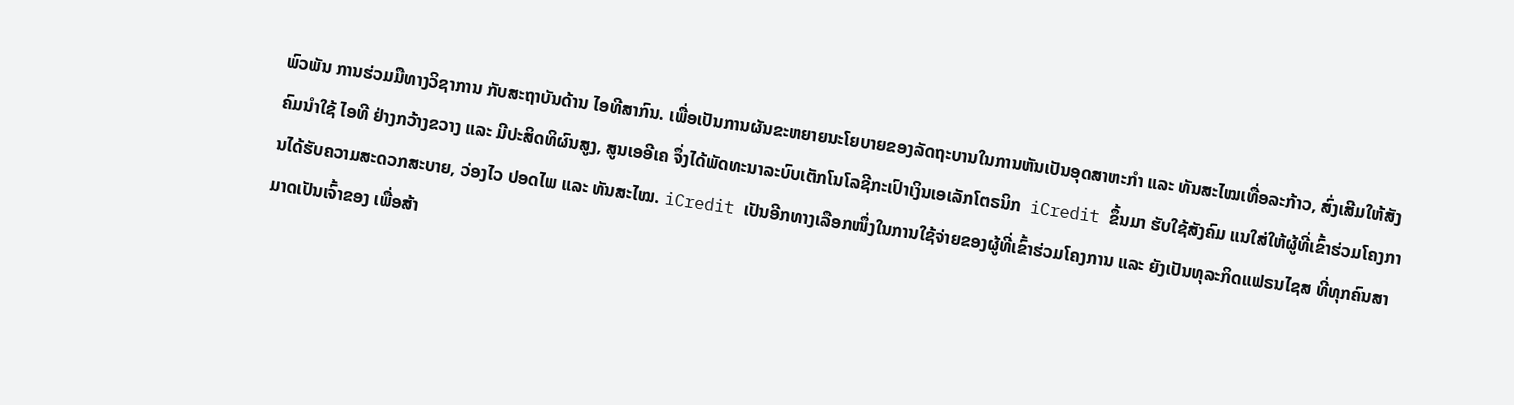ພົວພັນ ການຮ່ວມມືທາງວິຊາການ ກັບສະຖາບັນດ້ານ ໄອທີສາກົນ. ເພື່ອເປັນການຜັນຂະຫຍາຍນະໂຍບາຍຂອງລັດຖະບານໃນການຫັນເປັນອຸດສາຫະກຳ ແລະ ທັນສະໄໝເທື່ອລະກ້າວ, ສົ່ງເສີມໃຫ້ສັງຄົມນໍາໃຊ້ ໄອທີ ຢ່າງກວ້າງຂວາງ ແລະ ມີປະສິດທິຜົນສູງ, ສູນເອອີເຄ ຈຶ່ງໄດ້ພັດທະນາລະບົບເຕັກໂນໂລຊີກະເປົາເງິນເອເລັກໂຕຣນິກ  iCredit ຂຶ້ນມາ ຮັບໃຊ້ສັງຄົມ ແນໃສ່ໃຫ້ຜູ້ທີ່ເຂົ້າຮ່ວມໂຄງການໄດ້ຮັບຄວາມສະດວກສະບາຍ, ວ່ອງໄວ ປອດໄພ ແລະ ທັນສະໄໝ. iCredit ເປັນອີກທາງເລືອກໜຶ່ງໃນການໃຊ້ຈ່າຍຂອງຜູ້ທີ່ເຂົ້າຮ່ວມໂຄງການ ແລະ ຍັງເປັນທຸລະກິດແຟຣນໄຊສ ທີ່ທຸກຄົນສາມາດເປັນເຈົ້າຂອງ ເພື່ອສ້າ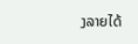ງລາຍໄດ້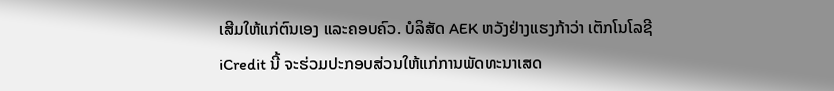ເສີມໃຫ້ແກ່ຕົນເອງ ແລະຄອບຄົວ. ບໍລິສັດ AEK ຫວັງຢ່າງແຮງກ້າວ່າ ເຕັກໂນໂລຊີ iCredit ນີ້ ຈະຮ່ວມປະກອບສ່ວນໃຫ້ແກ່ການພັດທະນາເສດ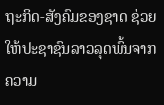ຖະກິດ-ສັງຄົມຂອງຊາດ ຊ່ວຍໃຫ້ປະຊາຊົນລາວລຸດພົ້ນຈາກຄວາມ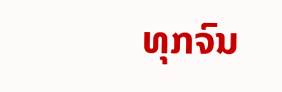ທຸກຈົນ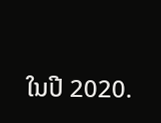ໃນປີ 2020.